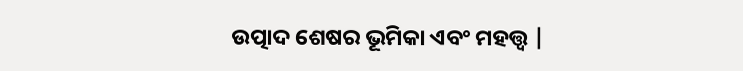ଉତ୍ପାଦ ଶେଷର ଭୂମିକା ଏବଂ ମହତ୍ତ୍ୱ |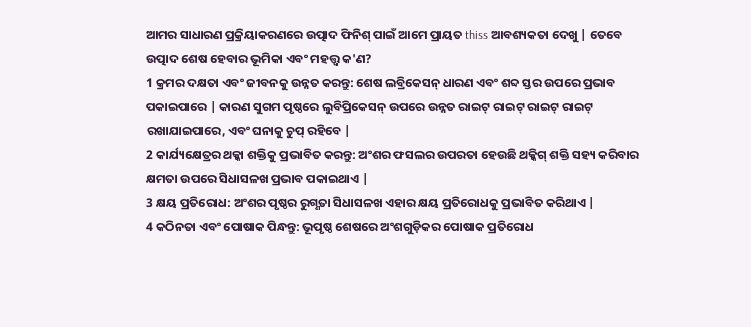ଆମର ସାଧାରଣ ପ୍ରକ୍ରିୟାକରଣରେ ଉତ୍ପାଦ ଫିନିଶ୍ ପାଇଁ ଆମେ ପ୍ରାୟତ thiss ଆବଶ୍ୟକତା ଦେଖୁ | ତେବେ ଉତ୍ପାଦ ଶେଷ ହେବାର ଭୂମିକା ଏବଂ ମହତ୍ତ୍ୱ କ'ଣ?
1 କ୍ରମର ଦକ୍ଷତା ଏବଂ ଜୀବନକୁ ଉନ୍ନତ କରନ୍ତୁ: ଶେଷ ଲବ୍ରିକେସନ୍ ଧାରଣ ଏବଂ ଶବ୍ଦ ସ୍ତର ଉପରେ ପ୍ରଭାବ ପକାଇପାରେ | କାରଣ ସୁଗମ ପୃଷ୍ଠରେ ଲୁବିପ୍ରିକେସନ୍ ଉପରେ ଉନ୍ନତ ରାଇଟ୍ ରାଇଟ୍ ରାଇଟ୍ ରାଇଟ୍ ରଖାଯାଇପାରେ, ଏବଂ ଘନାକୁ ଚୁପ୍ ରହିବେ |
2 କାର୍ଯ୍ୟକ୍ଷେତ୍ରର ଥକ୍କା ଶକ୍ତିକୁ ପ୍ରଭାବିତ କରନ୍ତୁ: ଅଂଶର ଫସଲର ଉପରତା ହେଉଛି ଥକ୍କିଗ୍ ଶକ୍ତି ସହ୍ୟ କରିବାର କ୍ଷମତା ଉପରେ ସିଧାସଳଖ ପ୍ରଭାବ ପକାଇଥାଏ |
3 କ୍ଷୟ ପ୍ରତିରୋଧ: ଅଂଶର ପୃଷ୍ଠର ରୁଗ୍ଣତା ସିଧାସଳଖ ଏହାର କ୍ଷୟ ପ୍ରତିରୋଧକୁ ପ୍ରଭାବିତ କରିଥାଏ |
4 କଠିନତା ଏବଂ ପୋଷାକ ପିନ୍ଧନ୍ତୁ: ଭୂପୃଷ୍ଠ ଶେଷରେ ଅଂଶଗୁଡ଼ିକର ପୋଷାକ ପ୍ରତିରୋଧ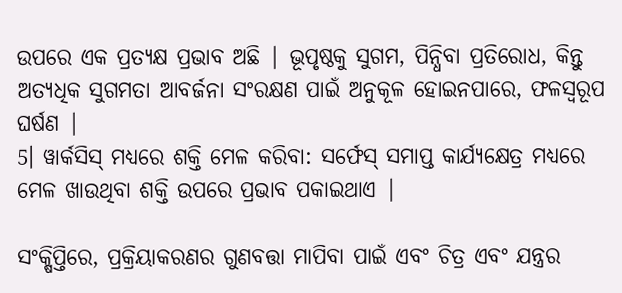ଉପରେ ଏକ ପ୍ରତ୍ୟକ୍ଷ ପ୍ରଭାବ ଅଛି | ଭୂପୃଷ୍ଠକୁ ସୁଗମ, ପିନ୍ଧିବା ପ୍ରତିରୋଧ, କିନ୍ତୁ ଅତ୍ୟଧିକ ସୁଗମତା ଆବର୍ଜନା ସଂରକ୍ଷଣ ପାଇଁ ଅନୁକୂଳ ହୋଇନପାରେ, ଫଳସ୍ୱରୂପ ଘର୍ଷଣ |
5। ୱାର୍କସିସ୍ ମଧ୍ୟରେ ଶକ୍ତି ମେଳ କରିବା: ସର୍ଫେସ୍ ସମାପ୍ତ କାର୍ଯ୍ୟକ୍ଷେତ୍ର ମଧ୍ୟରେ ମେଳ ଖାଉଥିବା ଶକ୍ତି ଉପରେ ପ୍ରଭାବ ପକାଇଥାଏ |

ସଂକ୍ଷିପ୍ତିରେ, ପ୍ରକ୍ରିୟାକରଣର ଗୁଣବତ୍ତା ମାପିବା ପାଇଁ ଏବଂ ଚିତ୍ର ଏବଂ ଯନ୍ତ୍ରର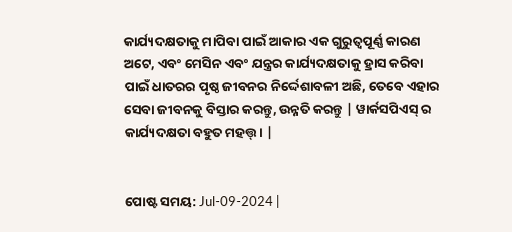କାର୍ଯ୍ୟଦକ୍ଷତାକୁ ମାପିବା ପାଇଁ ଆକାର ଏକ ଗୁରୁତ୍ୱପୂର୍ଣ୍ଣ କାରଣ ଅଟେ, ଏବଂ ମେସିନ ଏବଂ ଯନ୍ତ୍ରର କାର୍ଯ୍ୟଦକ୍ଷତାକୁ ହ୍ରାସ କରିବା ପାଇଁ ଧାତରର ପୃଷ୍ଠ ଜୀବନର ନିର୍ଦ୍ଦେଶାବଳୀ ଅଛି, ତେବେ ଏହାର ସେବା ଜୀବନକୁ ବିସ୍ତାର କରନ୍ତୁ, ଉନ୍ନତି କରନ୍ତୁ | ୱାର୍କସପିଏସ୍ ର କାର୍ଯ୍ୟଦକ୍ଷତା ବହୁତ ମହତ୍ତ୍। |


ପୋଷ୍ଟ ସମୟ: Jul-09-2024 |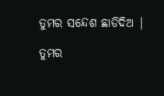ତୁମର ସନ୍ଦେଶ ଛାଡିଦିଅ |

ତୁମର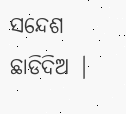ସନ୍ଦେଶ ଛାଡିଦିଅ |